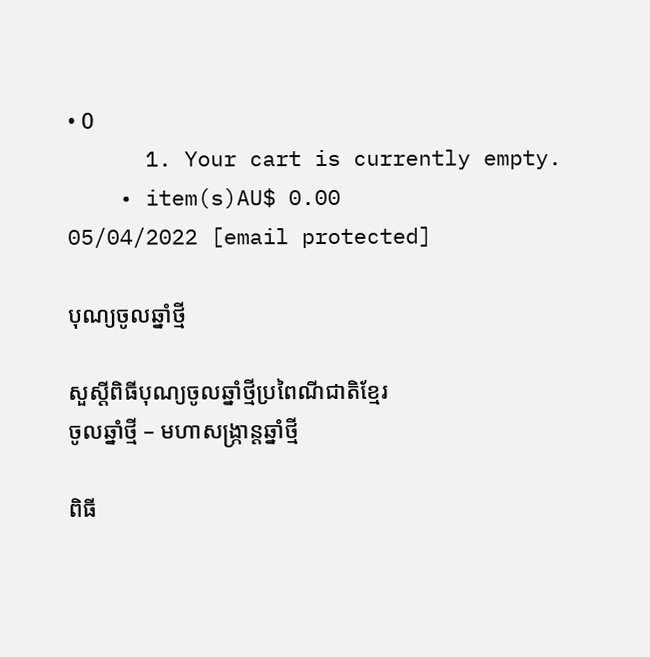• 0
      1. Your cart is currently empty.
    • item(s)AU$ 0.00
05/04/2022 [email protected]

បុណ្យចូលឆ្នាំថ្មី

សួស្តីពិធីបុណ្យចូលឆ្នាំថ្មីប្រពៃណីជាតិខ្មែរ
ចូលឆ្នាំថ្មី – មហាសង្ក្រាន្តឆ្នាំថ្មី

ពិធី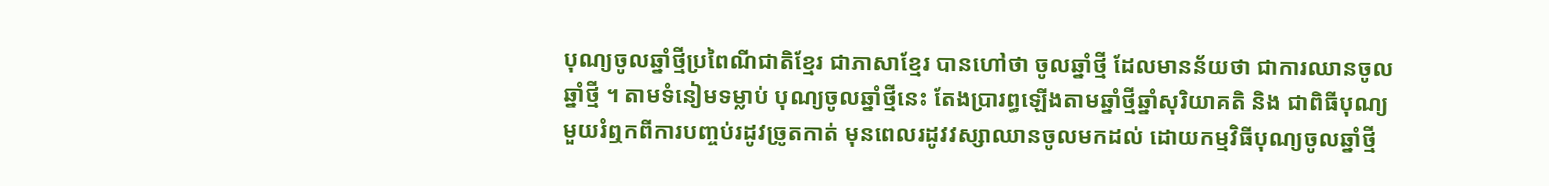បុណ្យចូលឆ្នាំថ្មីប្រពៃណីជាតិខ្មែរ ជាភាសាខ្មែរ បានហៅថា ចូលឆ្នាំថ្មី ដែលមានន័យថា ជាការឈានចូលឆ្នាំថ្មី ។ តាមទំនៀមទម្លាប់ បុណ្យចូលឆ្នាំថ្មីនេះ តែងប្រារព្ធឡើងតាមឆ្នាំថ្មីឆ្នាំសុរិយាគតិ និង ជាពិធីបុណ្យមួយរំឮកពីការបញ្ចប់រដូវច្រូតកាត់ មុនពេលរដូវវស្សាឈានចូលមកដល់ ដោយកម្មវិធីបុណ្យចូលឆ្នាំថ្មី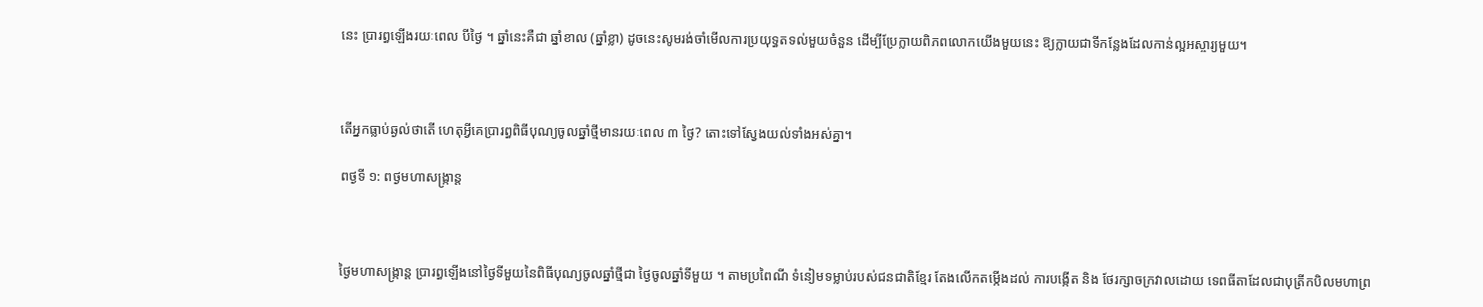នេះ ប្រារព្ធឡើងរយៈពេល បីថ្ងៃ ។ ឆ្នាំនេះគឺជា ឆ្នាំខាល (ឆ្នាំខ្លា) ដូចនេះសូមរង់ចាំមើលការប្រយុទ្ធតទល់មួយចំនួន ដើម្បីប្រែក្លាយពិភពលោកយើងមួយនេះ ឱ្យក្លាយជាទីកន្លែងដែលកាន់ល្អអស្ចារ្យមួយ។



តើអ្នកធ្លាប់ឆ្ងល់ថាតើ ហេតុអ្វីគេប្រារព្ធពិធីបុណ្យចូលឆ្នាំថ្មីមានរយៈពេល ៣ ថ្ងៃ? តោះទៅស្វែងយល់ទាំងអស់គ្នា។

ពថ្ងទី ១: ពថ្ងមហាសង្ក្រាន្ត



ថ្ងៃមហាសង្ក្រាន្ត ប្រារព្ធឡើងនៅថ្ងៃទីមួយនៃពិធីបុណ្យចូលឆ្នាំថ្មីជា ថ្ងៃចូលឆ្នាំទីមួយ ។ តាមប្រពៃណី ទំនៀមទម្លាប់របស់ជនជាតិខ្មែរ តែងលើកតម្កើងដល់ ការបង្កើត និង ថែរក្សាចក្រវាលដោយ ទេពធីតាដែលជាបុត្រីកបិលមហាព្រ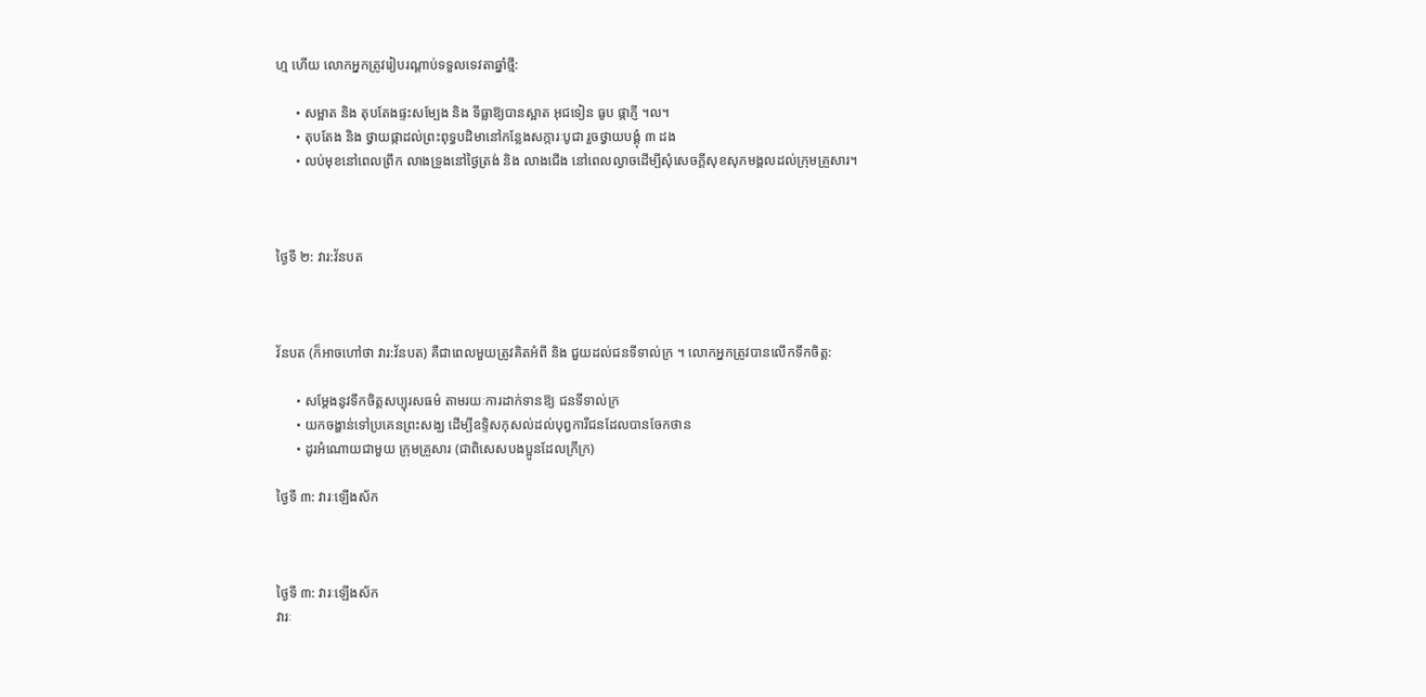ហ្ម ហើយ លោកអ្នកត្រូវរៀបរណ្ដាប់ទទួលទេវតាឆ្នាំថ្មី:

      • សម្អាត និង តុបតែងផ្ទះសម្បែង និង ទីធ្លាឱ្យបានស្អាត អុជទៀន ធូប ផ្កាភ្ញី ។ល។
      • តុបតែង និង ថ្វាយផ្កាដល់ព្រះពុទ្ធបដិមានៅកន្លែងសក្ការៈបូជា រួចថ្វាយបង្គុំ ៣ ដង
      • លប់មុខនៅពេលព្រឹក លាងទ្រូងនៅថ្ងៃត្រង់ និង លាងជើង នៅពេលល្ងាចដើម្បីសុំសេចក្ដីសុខសុភមង្គលដល់ក្រុមគ្រួសារ។



ថ្ងៃទី ២: វារ:វ័នបត



វ័នបត (ក៏អាចហៅថា វារ:វ័នបត) គឺជាពេលមួយត្រូវគិតអំពី និង ជួយដល់ជនទីទាល់ក្រ ។ លោកអ្នកត្រូវបានលើកទឹកចិត្ត:

      • សម្ដែងនូវទឹកចិត្តសប្បុរសធម៌ តាមរយៈការដាក់ទានឱ្យ ជនទីទាល់ក្រ
      • យកចង្ហាន់ទៅប្រគេនព្រះសង្ឃ ដើម្បីឧទ្ទិសកុសល់ដល់បុព្វការីជនដែលបានចែកថាន
      • ដូរអំណោយជាមួយ ក្រុមគ្រួសារ (ជាពិសេសបងប្អូនដែលក្រីក្រ)

ថ្ងៃទី ៣: វារៈឡើងស័ក



ថ្ងៃទី ៣: វារៈឡើងស័ក
វារៈ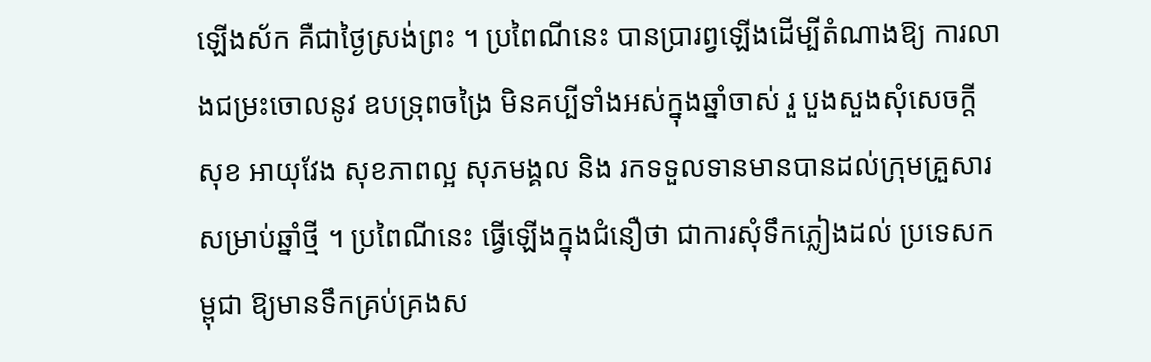ឡើងស័ក គឺជាថ្ងៃស្រង់ព្រះ ។ ប្រពៃណីនេះ បានប្រារព្វឡើងដើម្បីតំណាងឱ្យ ការលាងជម្រះចោលនូវ ឧបទ្រុពចង្រៃ មិនគប្បីទាំងអស់ក្នុងឆ្នាំចាស់ រួ បួងសួងសុំសេចក្ដីសុខ អាយុវែង សុខភាពល្អ សុភមង្គល និង រកទទួលទានមានបានដល់ក្រុមគ្រួសារសម្រាប់ឆ្នាំថ្មី ។ ប្រពៃណីនេះ ធ្វើឡើងក្នុងជំនឿថា ជាការសុំទឹកភ្លៀងដល់ ប្រទេសកម្ពុជា ឱ្យមានទឹកគ្រប់គ្រងស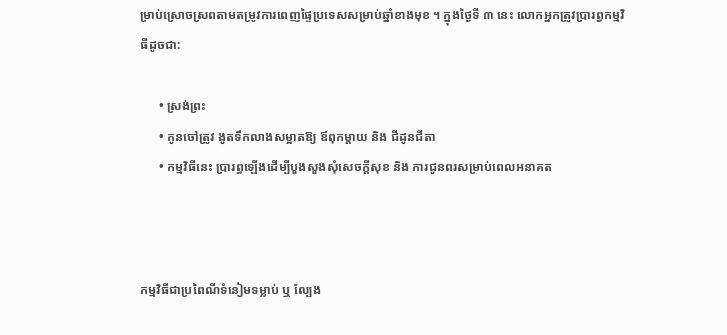ម្រាប់ស្រោចស្រពតាមតម្រូវការពេញផ្ទៃប្រទេសសម្រាប់ឆ្នាំខាងមុខ ។ ក្នុងថ្ងៃទី ៣ នេះ លោកអ្នកត្រូវប្រារព្វកម្មវិធីដូចជា:

      • ស្រង់ព្រះ
      • កូនចៅត្រូវ ងូតទឹកលាងសម្អាតឱ្យ ឪពុកម្ដាយ និង ជីដូនជីតា
      • កម្មវិធីនេះ ប្រារព្ធឡើងដើម្បីបួងសួងសុំសេចក្ដីសុខ និង ការជូនពរសម្រាប់ពេលអនាគត



កម្មវិធីជាប្រពៃណីទំនៀមទម្លាប់ ឬ ល្បែង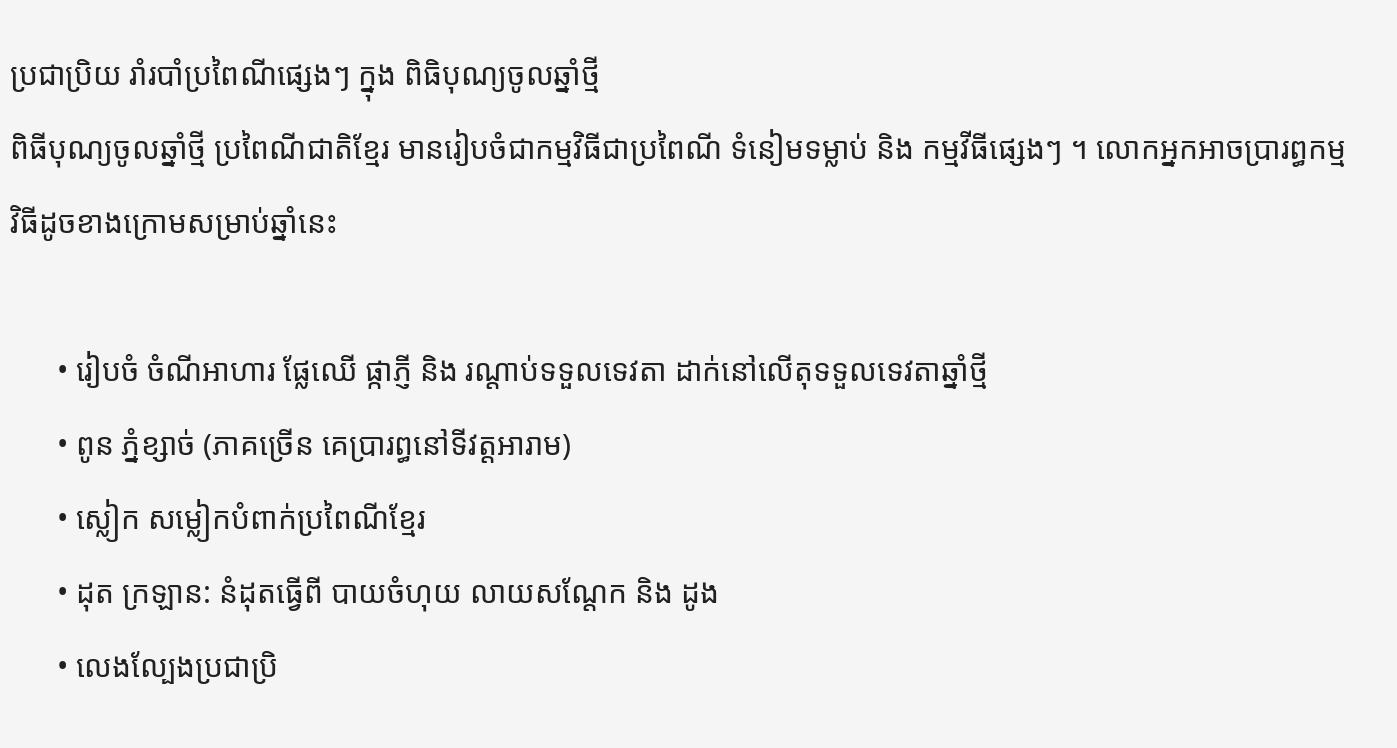ប្រជាប្រិយ រាំរបាំប្រពៃណីផ្សេងៗ ក្នុង ពិធិបុណ្យចូលឆ្នាំថ្មី
ពិធីបុណ្យចូលឆ្នាំថ្មី ប្រពៃណីជាតិខ្មែរ មានរៀបចំជាកម្មវិធីជាប្រពៃណី ទំនៀមទម្លាប់ និង កម្មវីធីផ្សេងៗ ។ លោកអ្នកអាចប្រារព្ធកម្មវិធីដូចខាងក្រោមសម្រាប់ឆ្នាំនេះ

      • រៀបចំ ចំណីអាហារ ផ្លែឈើ ផ្កាភ្ញី និង រណ្ដាប់ទទួលទេវតា ដាក់នៅលើតុទទួលទេវតាឆ្នាំថ្មី
      • ពូន ភ្នំខ្សាច់ (ភាគច្រើន គេប្រារព្ធនៅទីវត្តអារាម)
      • ស្លៀក សម្លៀកបំពាក់ប្រពៃណីខ្មែរ
      • ដុត ក្រឡាន: នំដុតធ្វើពី បាយចំហុយ លាយសណ្ដែក និង ដូង
      • លេងល្បែងប្រជាប្រិ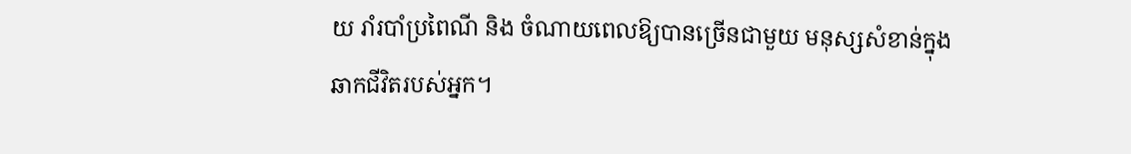យ រាំរបាំប្រពៃណី និង ចំណាយពេលឱ្យបានច្រើនជាមួយ មនុស្សសំខាន់ក្នុងឆាកជីវិតរបស់អ្នក។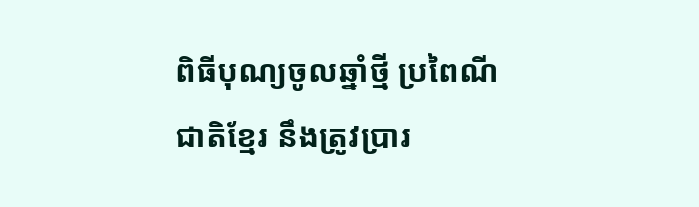ពិធីបុណ្យចូលឆ្នាំថ្មី ប្រពៃណីជាតិខ្មែរ នឹងត្រូវប្រារ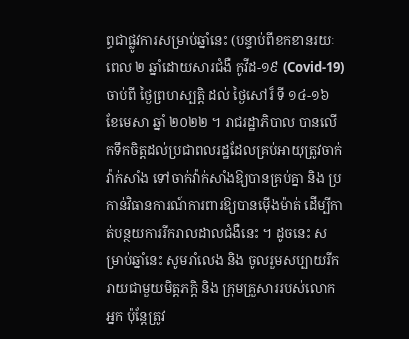ព្ធជាផ្លូវការសម្រាប់ឆ្នាំនេះ (បន្ទាប់ពីខកខានរយៈពេល ២ ឆ្នាំដោយសារជំងឺ កូវីដ-១៩ (Covid-19) ចាប់ពី ថ្ងៃព្រហស្បត្តិ ដល់ ថ្ងៃសៅរ៏ ទី ១៤-១៦ ខែមេសា ឆ្នាំ ២០២២ ។ រាជរដ្ឋាភិបាល បានលើកទឹកចិត្តដល់ប្រជាពលរដ្ឋដែលគ្រប់អាយុត្រូវចាក់ វ៉ាក់សាំង ទៅចាក់វ៉ាក់សាំងឱ្យបានគ្រប់គ្នា និង ប្រកាន់វិធានការណ៍ការពារឱ្យបានម៉ើងម៉ាត់ ដើម្បីកាត់បន្ថយការរីករាលដាលជំងឺនេះ ។ ដូចនេះ សម្រាប់ឆ្នាំនេះ សូមរាំលេង និង ចូលរួមសប្បាយរីករាយជាមួយមិត្តភក្តិ និង ក្រុមគ្រួសាររបស់លោកអ្នក ប៉ុន្តែត្រូវ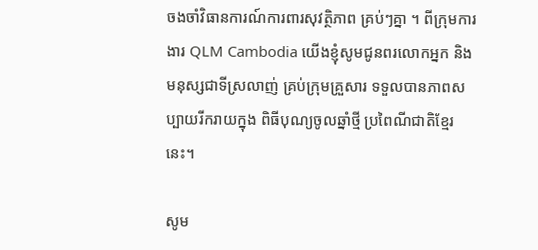ចងចាំវិធានការណ៍ការពារសុវត្ថិភាព គ្រប់ៗគ្នា ។ ពីក្រុមការងារ QLM Cambodia យើងខ្ញុំសូមជូនពរលោកអ្នក និង មនុស្សជាទីស្រលាញ់ គ្រប់ក្រុមគ្រួសារ ទទួលបានភាពសប្បាយរីករាយក្នុង ពិធីបុណ្យចូលឆ្នាំថ្មី ប្រពៃណីជាតិខ្មែរនេះ។

សូម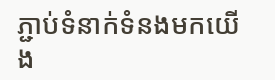ភ្ជាប់ទំនាក់ទំនងមកយើង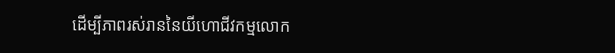ដើម្បីភាពរស់រាននៃយីហោជីវកម្មលោក